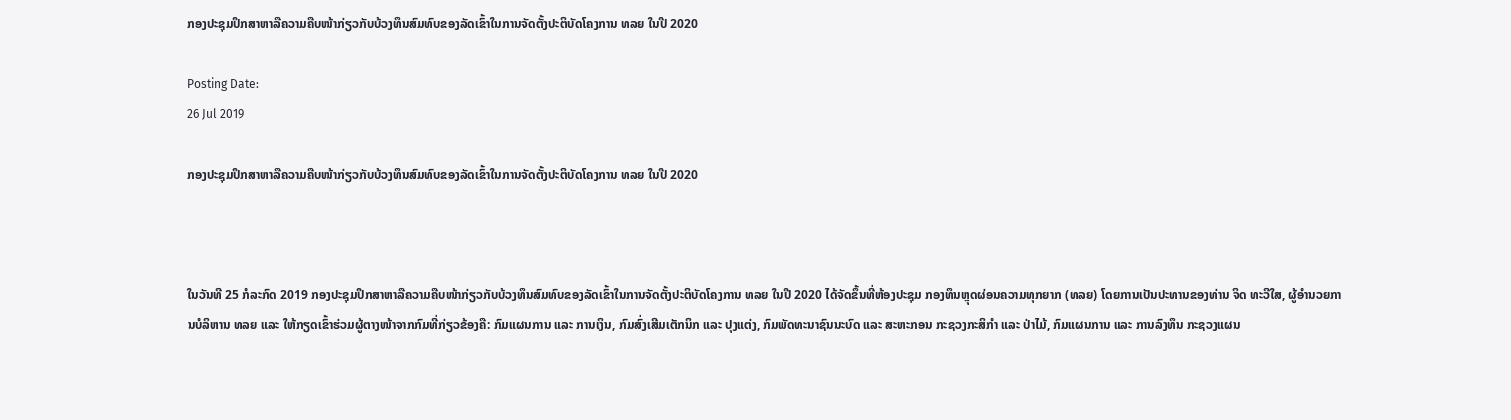ກອງປະຊຸມປຶກສາຫາລືຄວາມຄືບໜ້າກ່ຽວກັບບ້ວງທຶນສົມທົບຂອງລັດເຂົ້າໃນການຈັດຕັ້ງປະຕິບັດໂຄງການ ທລຍ ໃນປີ 2020

Posting Date:
26 Jul 2019

ກອງປະຊຸມປຶກສາຫາລືຄວາມຄືບໜ້າກ່ຽວກັບບ້ວງທຶນສົມທົບຂອງລັດເຂົ້າໃນການຈັດຕັ້ງປະຕິບັດໂຄງການ ທລຍ ໃນປີ 2020



ໃນວັນທີ 25 ກໍລະກົດ 2019 ກອງປະຊຸມປຶກສາຫາລືຄວາມຄືບໜ້າກ່ຽວກັບບ້ວງທຶນສົມທົບຂອງລັດເຂົ້າໃນການຈັດຕັ້ງປະຕິບັດໂຄງການ ທລຍ ໃນປີ 2020 ໄດ້ຈັດຂຶ້ນທີ່ຫ້ອງປະຊຸມ ກອງທຶນຫຼຸດຜ່ອນຄວາມທຸກຍາກ (ທລຍ) ໂດຍການເປັນປະທານຂອງທ່ານ ຈິດ ທະວີໃສ, ຜູ້ອໍານວຍການບໍລິຫານ ທລຍ ແລະ ໃຫ້ກຽດເຂົ້າຮ່ວມຜູ້ຕາງໜ້າຈາກກົມທີ່ກ່ຽວຂ້ອງຄື: ກົມແຜນການ ແລະ ການເງິນ, ກົມສົ່ງເສີມເຕັກນິກ ແລະ ປຸງແຕ່ງ, ກົມພັດທະນາຊົນນະບົດ ແລະ ສະຫະກອນ ກະຊວງກະສິກໍາ ແລະ ປ່າໄມ້, ກົມແຜນການ ແລະ ການລົງທຶນ ກະຊວງແຜນ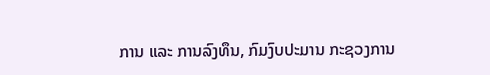ການ ແລະ ການລົງທຶນ, ກົມງົບປະມານ ກະຊວງການ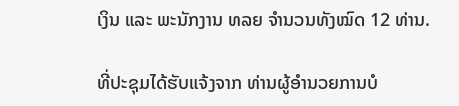ເງິນ ແລະ ພະນັກງານ ທລຍ ຈໍານວນທັງໝົດ 12 ທ່ານ.

ທີ່ປະຊຸມໄດ້ຮັບແຈ້ງຈາກ ທ່ານຜູ້ອໍານວຍການບໍ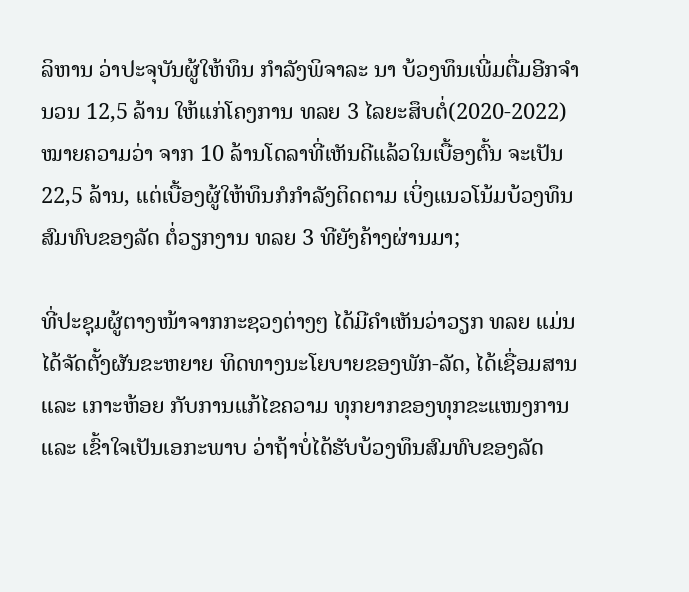ລິຫານ ວ່າປະຈຸບັນຜູ້ໃຫ້ທຶນ ກໍາລັງພິຈາລະ ນາ ບ້ວງທຶນເພີ່ມຕື່ມອີກຈໍານວນ 12,5 ລ້ານ ໃຫ້ແກ່ໂຄງການ ທລຍ 3 ໄລຍະສຶບຕໍ່(2020-2022)  ໝາຍຄວາມວ່າ ຈາກ 10 ລ້ານໂດລາທີ່ເຫັນດີແລ້ວໃນເບື້ອງຕົ້ນ ຈະເປັນ 22,5 ລ້ານ, ແຕ່ເບື້ອງຜູ້ໃຫ້ທຶນກໍກໍາລັງຕິດຕາມ ເບິ່ງແນວໂນ້ມບ້ວງທຶນສົມທົບຂອງລັດ ຕໍ່ວຽກງານ ທລຍ 3 ທີຍັງຄ້າງຜ່ານມາ;

ທີ່ປະຊຸມຜູ້ຕາງໜ້າຈາກກະຊວງຕ່າງໆ ໄດ້ມີຄໍາເຫັນວ່າວຽກ ທລຍ ແມ່ນໄດ້ຈັດຕັ້ງຜັນຂະຫຍາຍ ທິດທາງນະໂຍບາຍຂອງພັກ-ລັດ, ໄດ້ເຊື່ອມສານ ແລະ ເກາະຫ້ອຍ ກັບການແກ້ໄຂຄວາມ ທຸກຍາກຂອງທຸກຂະແໜງການ ແລະ ເຂົ້າໃຈເປັນເອກະພາບ ວ່າຖ້າບໍ່ໄດ້ຮັບບ້ວງທຶນສົມທົບຂອງລັດ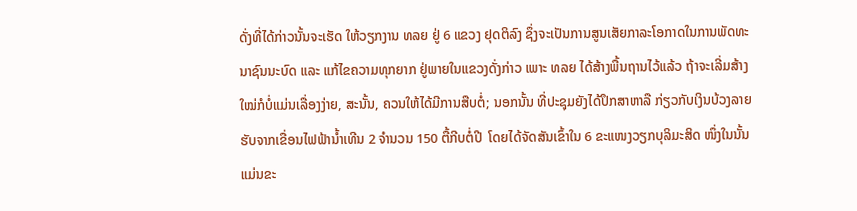ດັ່ງທີ່ໄດ້ກ່າວນັ້ນຈະເຮັດ ໃຫ້ວຽກງານ ທລຍ ຢູ່ 6 ແຂວງ ຢຸດຕິລົງ ຊຶ່ງຈະເປັນການສູນເສັຍກາລະໂອກາດໃນການພັດທະນາຊົນນະບົດ ແລະ ແກ້ໄຂຄວາມທຸກຍາກ ຢູ່ພາຍໃນແຂວງດັ່ງກ່າວ ເພາະ ທລຍ ໄດ້ສ້າງພື້ນຖານໄວ້ແລ້ວ ຖ້າຈະເລີ່ມສ້າງໃໝ່ກໍບໍ່ແມ່ນເລື່ອງງ່າຍ, ສະນັ້ນ, ຄວນໃຫ້ໄດ້ມີການສືບຕໍ່; ນອກນັ້ນ ທີ່ປະຊຸມຍັງໄດ້ປຶກສາຫາລື ກ່ຽວກັບເງິນບ້ວງລາຍຮັບຈາກເຂື່ອນໄຟຟ້ານໍ້າເທີນ 2 ຈໍານວນ 150 ຕື້ກີບຕໍ່ປີ  ໂດຍໄດ້ຈັດສັນເຂົ້າໃນ 6 ຂະແໜງວຽກບຸລິມະສິດ ໜຶ່ງໃນນັ້ນແມ່ນຂະ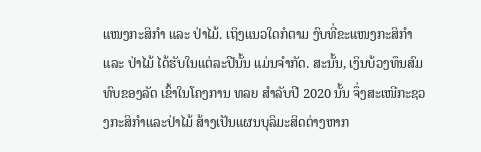ແໜງກະສິກຳ ແລະ ປ່າໄມ້. ເຖິງແນວໃດກໍຕາມ ງົບທີ່ຂະແໜງກະສິກຳ ແລະ ປ່າໄມ້ ໄດ້ຮັບໃນແຕ່ລະປີນັ້ນ ແມ່ນຈໍາກັດ. ສະນັ້ນ, ເງິນບ້ວງທຶນສົມທົບຂອງລັດ ເຂົ້າໃນໂຄງການ ທລຍ ສໍາລັບປີ 2020 ນັ້ນ ຈຶ່ງສະເໜີກະຊວງກະສິກຳແລະປ່າໄມ້ ສ້າງເປັນແຜນບຸລິມະສິດຕ່າງຫາກ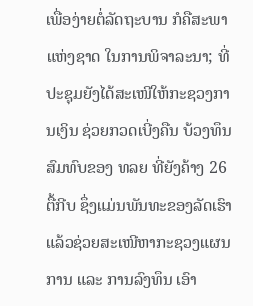ເພື່ອງ່າຍຕໍ່ລັດຖະບານ ກໍຄືສະພາແຫ່ງຊາດ ໃນການພິຈາລະນາ; ທີ່ປະຊຸມຍັງໄດ້ສະເໜີໃຫ້ກະຊວງການເງິນ ຊ່ວຍກວດເບີ່ງຄືນ ບ້ວງທຶນສົມທົບຂອງ ທລຍ ທີ່ຍັງຄ້າງ 26 ຕື້ກີບ ຊຶ່ງແມ່ນພັນທະຂອງລັດເຮົາ ແລ້ວຊ່ວຍສະເໜີຫາກະຊວງແຜນການ ແລະ ການລົງທຶນ ເອົາ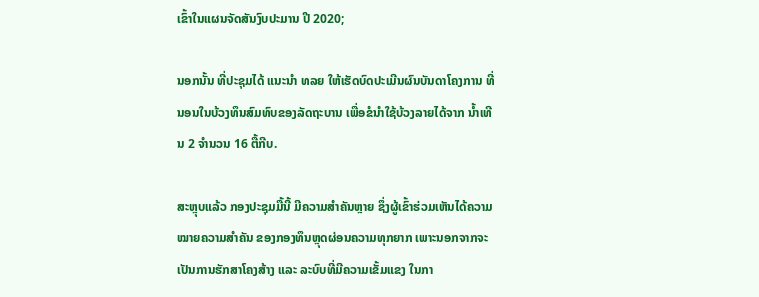ເຂົ້າໃນແຜນຈັດສັນງົບປະມານ ປີ 2020;

ນອກນັ້ນ ທີ່ປະຊຸມໄດ້ ແນະນໍາ ທລຍ ໃຫ້ເຮັດບົດປະເມີນຜົນບັນດາໂຄງການ ທີ່ນອນໃນບ້ວງທຶນສົມທົບຂອງລັດຖະບານ ເພື່ອຂໍນໍາໃຊ້ບ້ວງລາຍໄດ້ຈາກ ນໍ້າເທີນ 2 ຈໍານວນ 16 ຕື້ກີບ.

ສະຫຼຸບແລ້ວ ກອງປະຊຸມມື້ນີ້ ມີຄວາມສໍາຄັນຫຼາຍ ຊຶ່ງຜູ້ເຂົ້າຮ່ວມເຫັນໄດ້ຄວາມໝາຍຄວາມສຳຄັນ ຂອງກອງທຶນຫຼຸດຜ່ອນຄວາມທຸກຍາກ ເພາະນອກຈາກຈະເປັນການຮັກສາໂຄງສ້າງ ແລະ ລະບົບທີ່ມີຄວາມເຂັ້ມແຂງ ໃນກາ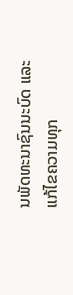ນພັດທະນາຊົນນະບົດ ແລະ ແກ້ໄຂຄວາມທຸກ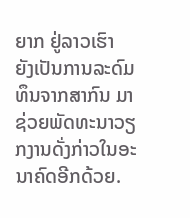ຍາກ ຢູ່ລາວເຮົາ ຍັງເປັນການລະດົມທຶນຈາກສາກົນ ມາຊ່ວຍພັດທະນາວຽກງານດັ່ງກ່າວໃນອະນາຄົດອີກດ້ວຍ.